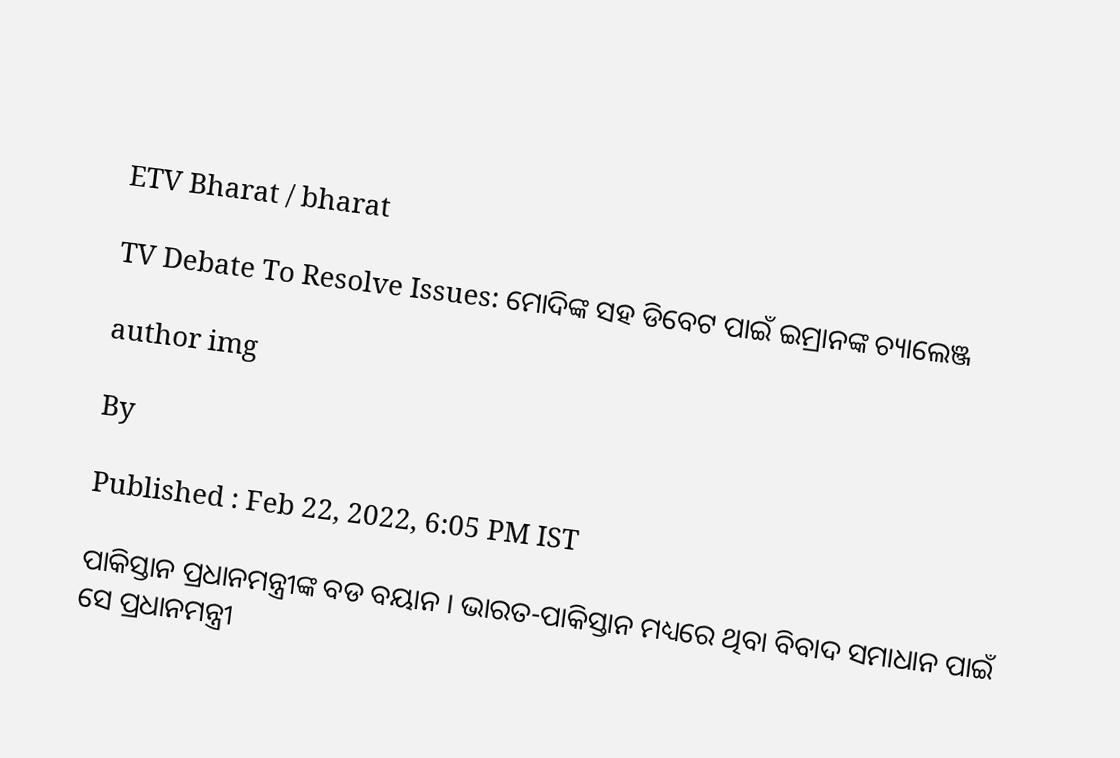ETV Bharat / bharat

TV Debate To Resolve Issues: ମୋଦିଙ୍କ ସହ ଡିବେଟ ପାଇଁ ଇମ୍ରାନଙ୍କ ଚ୍ୟାଲେଞ୍ଜ

author img

By

Published : Feb 22, 2022, 6:05 PM IST

ପାକିସ୍ତାନ ପ୍ରଧାନମନ୍ତ୍ରୀଙ୍କ ବଡ ବୟାନ । ଭାରତ-ପାକିସ୍ତାନ ମଧ୍ୟରେ ଥିବା ବିବାଦ ସମାଧାନ ପାଇଁ ସେ ପ୍ରଧାନମନ୍ତ୍ରୀ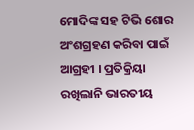ମୋଦିଙ୍କ ସହ ଟିଭି ଶୋର ଅଂଶଗ୍ରହଣ କରିବା ପାଇଁ ଆଗ୍ରହୀ । ପ୍ରତିକ୍ରିୟା ରଖିଲାନି ଭାରତୀୟ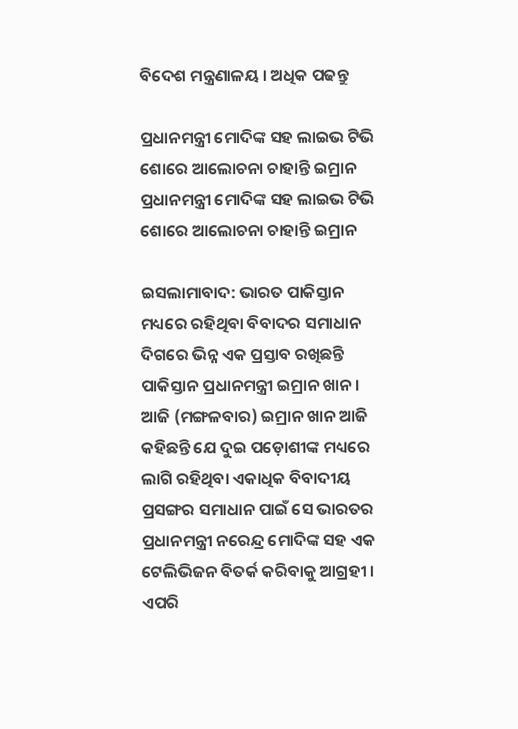ବିଦେଶ ମନ୍ତ୍ରଣାଳୟ । ଅଧିକ ପଢନ୍ତୁ

ପ୍ରଧାନମନ୍ତ୍ରୀ ମୋଦିଙ୍କ ସହ ଲାଇଭ ଟିଭି ଶୋରେ ଆଲୋଚନା ଚାହାନ୍ତି ଇମ୍ରାନ
ପ୍ରଧାନମନ୍ତ୍ରୀ ମୋଦିଙ୍କ ସହ ଲାଇଭ ଟିଭି ଶୋରେ ଆଲୋଚନା ଚାହାନ୍ତି ଇମ୍ରାନ

ଇସଲାମାବାଦ: ଭାରତ ପାକିସ୍ତାନ ମଧ୍ୟରେ ରହିଥିବା ବିବାଦର ସମାଧାନ ଦିଗରେ ଭିନ୍ନ ଏକ ପ୍ରସ୍ତାବ ରଖିଛନ୍ତି ପାକିସ୍ତାନ ପ୍ରଧାନମନ୍ତ୍ରୀ ଇମ୍ରାନ ଖାନ । ଆଜି (ମଙ୍ଗଳବାର) ଇମ୍ରାନ ଖାନ ଆଜି କହିଛନ୍ତି ଯେ ଦୁଇ ପଡ଼ୋଶୀଙ୍କ ମଧ୍ୟରେ ଲାଗି ରହିଥିବା ଏକାଧିକ ବିବାଦୀୟ ପ୍ରସଙ୍ଗର ସମାଧାନ ପାଇଁ ସେ ଭାରତର ପ୍ରଧାନମନ୍ତ୍ରୀ ନରେନ୍ଦ୍ର ମୋଦିଙ୍କ ସହ ଏକ ଟେଲିଭିଜନ ବିତର୍କ କରିବାକୁ ଆଗ୍ରହୀ । ଏପରି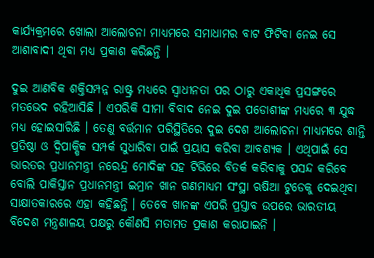କାର୍ଯ୍ୟକ୍ରମରେ ଖୋଲା ଆଲୋଚନା ମାଧ୍ୟମରେ ସମାଧାମର ବାଟ ଫିଟିବା ନେଇ ସେ ଆଶାବାଦୀ ଥିବା ମଧ୍ୟ ପ୍ରକାଶ କରିଛନ୍ତି ।

ଦୁଇ ଆଣବିକ ଶକ୍ତିସମ୍ପନ୍ନ ରାଷ୍ଟ୍ର ମଧ୍ୟରେ ସ୍ବାଧୀନତା ପର ଠାରୁ ଏକାଧିକ ପ୍ରସଙ୍ଗରେ ମତଭେଦ ରହିଆସିଛି । ଏପରିକି ସୀମା ବିବାଦ ନେଇ ଦୁଇ ପଡୋଶୀଙ୍କ ମଧ୍ୟରେ ୩ ଯୁଦ୍ଧ ମଧ୍ୟ ହୋଇସାରିଛି । ତେଣୁ ବର୍ତ୍ତମାନ ପରିସ୍ଥିତିରେ ଦୁଇ ଦେଶ ଆଲୋଚନା ମାଧ୍ୟମରେ ଶାନ୍ତି ପ୍ରତିଷ୍ଠା ଓ ଦ୍ବିପାକ୍ଷିକ ସମ୍ପର୍କ ସୁଧାରିବା ପାଇଁ ପ୍ରୟାସ କରିବା ଆବଶ୍ୟକ । ଏଥିପାଇଁ ସେ ଭାରତର ପ୍ରଧାନମନ୍ତ୍ରୀ ନରେନ୍ଦ୍ର ମୋଦିଙ୍କ ସହ ଟିଭିରେ ବିତର୍କ କରିବାକୁ ପସନ୍ଦ କରିବେ ବୋଲି ପାକିସ୍ତାନ ପ୍ରଧାନମନ୍ତ୍ରୀ ଇମ୍ରାନ ଖାନ ଗଣମାଧ୍ୟମ ସଂସ୍ଥା ଋଷିଆ ଟୁଡେକୁ ଦେଇଥିବା ସାକ୍ଷାତକାରରେ ଏହା କହିଛନ୍ତି । ତେବେ ଖାନଙ୍କ ଏପରି ପ୍ରସ୍ତାବ ଉପରେ ଭାରତୀୟ ବିଦେଶ ମନ୍ତ୍ରଣାଳୟ ପକ୍ଷରୁ କୌଣସି ମତାମତ ପ୍ରକାଶ କରାଯାଇନି ।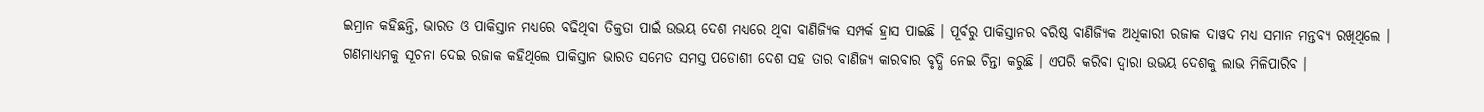ଇମ୍ରାନ କହିଛନ୍ତି, ଭାରତ ଓ ପାକିସ୍ତାନ ମଧ୍ୟରେ ବଢିଥିବା ତିକ୍ତତା ପାଇଁ ଉଭୟ ଦେଶ ମଧ୍ୟରେ ଥିବା ବାଣିଜ୍ୟିକ ସମ୍ପର୍କ ହ୍ରାସ ପାଇଛି । ପୂର୍ବରୁ ପାକିସ୍ତାନର ବରିଷ୍ଠ ବାଣିଜ୍ୟିକ ଅଧିକାରୀ ରଜାକ ଦାୱଦ ମଧ୍ୟ ସମାନ ମନ୍ତବ୍ୟ ରଖିଥିଲେ । ଗଣମାଧ୍ୟମକୁ ସୂଚନା ଦେଇ ରଜାକ କହିଥିଲେ ପାକିସ୍ତାନ ଭାରତ ସମେତ ସମସ୍ତ ପଡୋଶୀ ଦେଶ ସହ ତାର ବାଣିଜ୍ୟ କାରବାର ବୃଦ୍ଧି ନେଇ ଚିନ୍ତା କରୁଛି । ଏପରି କରିବା ଦ୍ବାରା ଉଭୟ ଦେଶକୁ ଲାଭ ମିଳିପାରିବ ।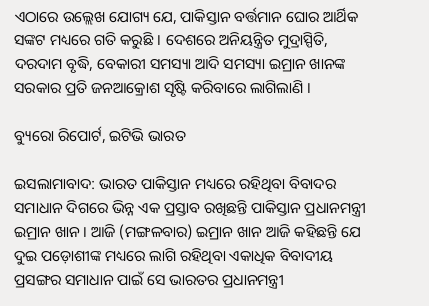ଏଠାରେ ଉଲ୍ଲେଖ ଯୋଗ୍ୟ ଯେ, ପାକିସ୍ତାନ ବର୍ତ୍ତମାନ ଘୋର ଆର୍ଥିକ ସଙ୍କଟ ମଧ୍ୟରେ ଗତି କରୁଛି । ଦେଶରେ ଅନିୟନ୍ତ୍ରିତ ମୁଦ୍ରାସ୍ପିତି, ଦରଦାମ ବୃଦ୍ଧି, ବେକାରୀ ସମସ୍ୟା ଆଦି ସମସ୍ୟା ଇମ୍ରାନ ଖାନଙ୍କ ସରକାର ପ୍ରତି ଜନଆକ୍ରୋଶ ସୃଷ୍ଟି କରିବାରେ ଲାଗିଲାଣି ।

ବ୍ୟୁରୋ ରିପୋର୍ଟ, ଇଟିଭି ଭାରତ

ଇସଲାମାବାଦ: ଭାରତ ପାକିସ୍ତାନ ମଧ୍ୟରେ ରହିଥିବା ବିବାଦର ସମାଧାନ ଦିଗରେ ଭିନ୍ନ ଏକ ପ୍ରସ୍ତାବ ରଖିଛନ୍ତି ପାକିସ୍ତାନ ପ୍ରଧାନମନ୍ତ୍ରୀ ଇମ୍ରାନ ଖାନ । ଆଜି (ମଙ୍ଗଳବାର) ଇମ୍ରାନ ଖାନ ଆଜି କହିଛନ୍ତି ଯେ ଦୁଇ ପଡ଼ୋଶୀଙ୍କ ମଧ୍ୟରେ ଲାଗି ରହିଥିବା ଏକାଧିକ ବିବାଦୀୟ ପ୍ରସଙ୍ଗର ସମାଧାନ ପାଇଁ ସେ ଭାରତର ପ୍ରଧାନମନ୍ତ୍ରୀ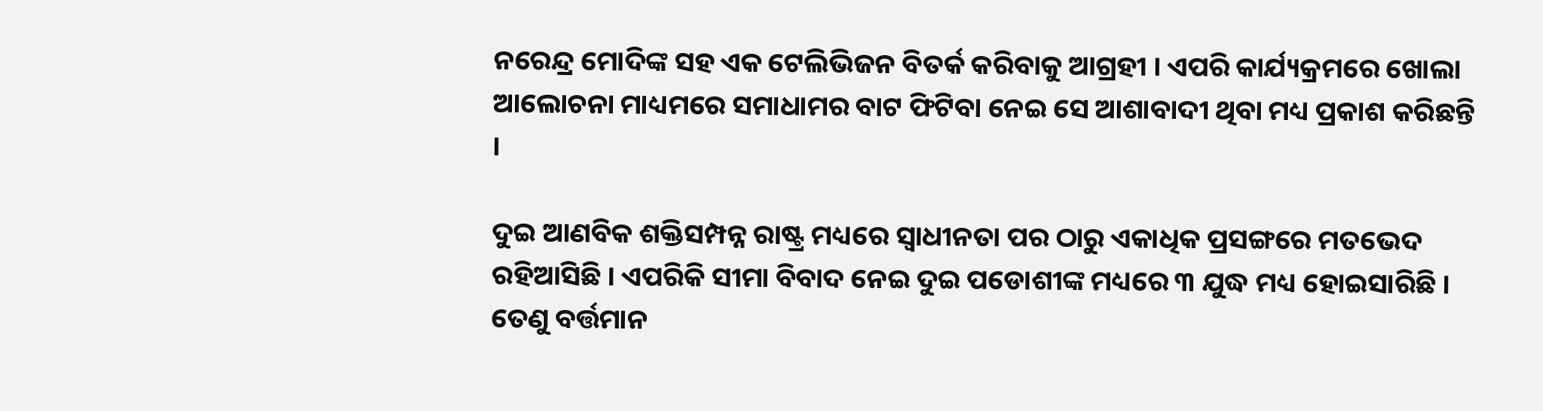ନରେନ୍ଦ୍ର ମୋଦିଙ୍କ ସହ ଏକ ଟେଲିଭିଜନ ବିତର୍କ କରିବାକୁ ଆଗ୍ରହୀ । ଏପରି କାର୍ଯ୍ୟକ୍ରମରେ ଖୋଲା ଆଲୋଚନା ମାଧ୍ୟମରେ ସମାଧାମର ବାଟ ଫିଟିବା ନେଇ ସେ ଆଶାବାଦୀ ଥିବା ମଧ୍ୟ ପ୍ରକାଶ କରିଛନ୍ତି ।

ଦୁଇ ଆଣବିକ ଶକ୍ତିସମ୍ପନ୍ନ ରାଷ୍ଟ୍ର ମଧ୍ୟରେ ସ୍ବାଧୀନତା ପର ଠାରୁ ଏକାଧିକ ପ୍ରସଙ୍ଗରେ ମତଭେଦ ରହିଆସିଛି । ଏପରିକି ସୀମା ବିବାଦ ନେଇ ଦୁଇ ପଡୋଶୀଙ୍କ ମଧ୍ୟରେ ୩ ଯୁଦ୍ଧ ମଧ୍ୟ ହୋଇସାରିଛି । ତେଣୁ ବର୍ତ୍ତମାନ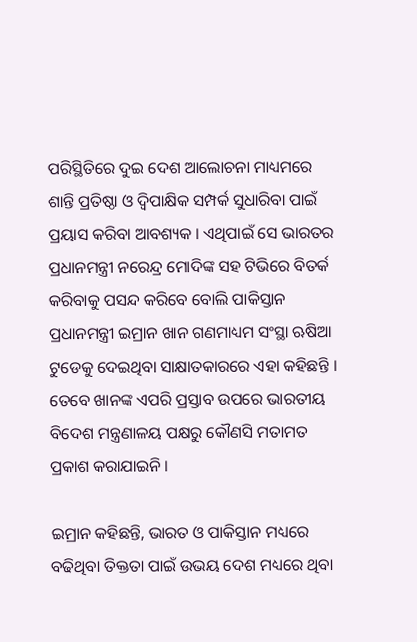ପରିସ୍ଥିତିରେ ଦୁଇ ଦେଶ ଆଲୋଚନା ମାଧ୍ୟମରେ ଶାନ୍ତି ପ୍ରତିଷ୍ଠା ଓ ଦ୍ବିପାକ୍ଷିକ ସମ୍ପର୍କ ସୁଧାରିବା ପାଇଁ ପ୍ରୟାସ କରିବା ଆବଶ୍ୟକ । ଏଥିପାଇଁ ସେ ଭାରତର ପ୍ରଧାନମନ୍ତ୍ରୀ ନରେନ୍ଦ୍ର ମୋଦିଙ୍କ ସହ ଟିଭିରେ ବିତର୍କ କରିବାକୁ ପସନ୍ଦ କରିବେ ବୋଲି ପାକିସ୍ତାନ ପ୍ରଧାନମନ୍ତ୍ରୀ ଇମ୍ରାନ ଖାନ ଗଣମାଧ୍ୟମ ସଂସ୍ଥା ଋଷିଆ ଟୁଡେକୁ ଦେଇଥିବା ସାକ୍ଷାତକାରରେ ଏହା କହିଛନ୍ତି । ତେବେ ଖାନଙ୍କ ଏପରି ପ୍ରସ୍ତାବ ଉପରେ ଭାରତୀୟ ବିଦେଶ ମନ୍ତ୍ରଣାଳୟ ପକ୍ଷରୁ କୌଣସି ମତାମତ ପ୍ରକାଶ କରାଯାଇନି ।

ଇମ୍ରାନ କହିଛନ୍ତି, ଭାରତ ଓ ପାକିସ୍ତାନ ମଧ୍ୟରେ ବଢିଥିବା ତିକ୍ତତା ପାଇଁ ଉଭୟ ଦେଶ ମଧ୍ୟରେ ଥିବା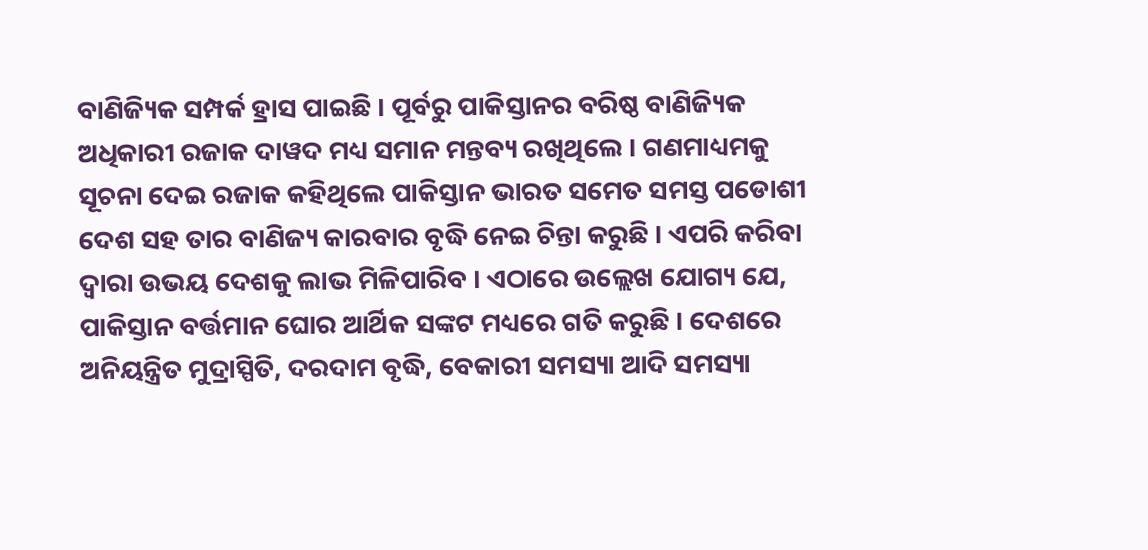ବାଣିଜ୍ୟିକ ସମ୍ପର୍କ ହ୍ରାସ ପାଇଛି । ପୂର୍ବରୁ ପାକିସ୍ତାନର ବରିଷ୍ଠ ବାଣିଜ୍ୟିକ ଅଧିକାରୀ ରଜାକ ଦାୱଦ ମଧ୍ୟ ସମାନ ମନ୍ତବ୍ୟ ରଖିଥିଲେ । ଗଣମାଧ୍ୟମକୁ ସୂଚନା ଦେଇ ରଜାକ କହିଥିଲେ ପାକିସ୍ତାନ ଭାରତ ସମେତ ସମସ୍ତ ପଡୋଶୀ ଦେଶ ସହ ତାର ବାଣିଜ୍ୟ କାରବାର ବୃଦ୍ଧି ନେଇ ଚିନ୍ତା କରୁଛି । ଏପରି କରିବା ଦ୍ବାରା ଉଭୟ ଦେଶକୁ ଲାଭ ମିଳିପାରିବ । ଏଠାରେ ଉଲ୍ଲେଖ ଯୋଗ୍ୟ ଯେ, ପାକିସ୍ତାନ ବର୍ତ୍ତମାନ ଘୋର ଆର୍ଥିକ ସଙ୍କଟ ମଧ୍ୟରେ ଗତି କରୁଛି । ଦେଶରେ ଅନିୟନ୍ତ୍ରିତ ମୁଦ୍ରାସ୍ପିତି, ଦରଦାମ ବୃଦ୍ଧି, ବେକାରୀ ସମସ୍ୟା ଆଦି ସମସ୍ୟା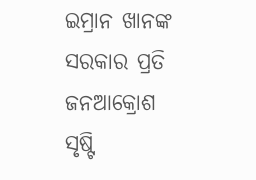ଇମ୍ରାନ ଖାନଙ୍କ ସରକାର ପ୍ରତି ଜନଆକ୍ରୋଶ ସୃଷ୍ଟି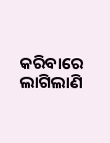କରିବାରେ ଲାଗିଲାଣି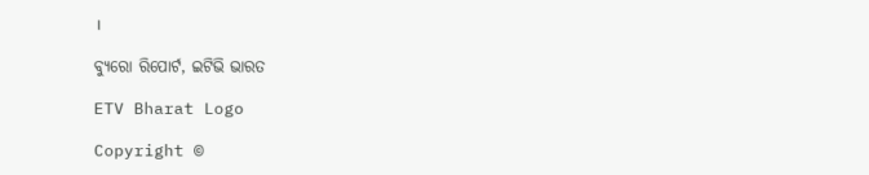।

ବ୍ୟୁରୋ ରିପୋର୍ଟ, ଇଟିଭି ଭାରତ

ETV Bharat Logo

Copyright ©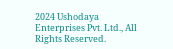2024 Ushodaya Enterprises Pvt. Ltd., All Rights Reserved.